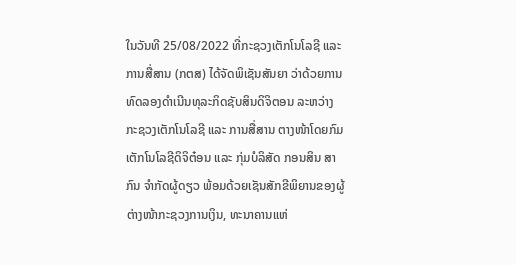ໃນວັນທີ 25/08/2022 ທີ່ກະຊວງເຕັກໂນໂລຊີ ແລະ ການສື່ສານ (ກຕສ) ໄດ້ຈັດພິເຊັນສັນຍາ ວ່າດ້ວຍການທົດລອງດໍາເນີນທຸລະກິດຊັບສິນດິຈິຕອນ ລະຫວ່າງ ກະຊວງເຕັກໂນໂລຊີ ແລະ ການສື່ສານ ຕາງໜ້າໂດຍກົມເຕັກໂນໂລຊີດິຈິຕ໋ອນ ແລະ ກຸ່ມບໍລິສັດ ກອນສິນ ສາກົນ ຈຳກັດຜູ້ດຽວ ພ້ອມດ້ວຍເຊັນສັກຂີພິຍານຂອງຜູ້ຕ່າງໜ້າກະຊວງການເງິນ, ທະນາຄານແຫ່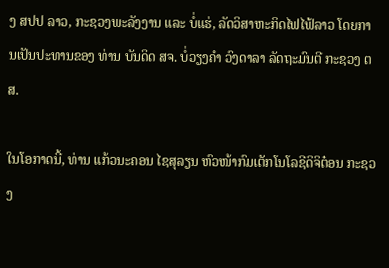ງ ສປປ ລາວ, ກະຊວງພະລັງງານ ແລະ ບໍ່ແຮ່, ລັດວິສາຫະກິດໄຟໄຟ້ລາວ ໂດຍການເປັນປະທານຂອງ ທ່ານ ບັນດິດ ສຈ. ບໍ່ວຽງຄຳ ວົງດາລາ ລັດຖະມົນຕີ ກະຊວງ ຕສ.

ໃນໂອກາດນີ້, ທ່ານ ແກ້ວນະຄອນ ໄຊສຸລຽນ ຫົວໜ້າກົມເຕັກໂນໂລຊີດິຈິຕ໋ອນ ກະຊວງ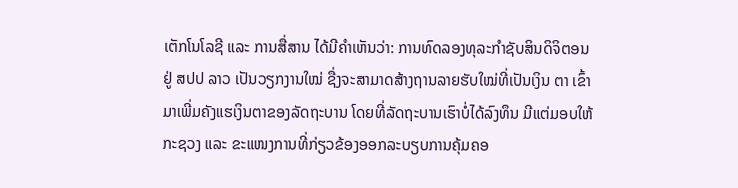ເຕັກໂນໂລຊີ ແລະ ການສື່ສານ ໄດ້ມີຄຳເຫັນວ່າ: ການທົດລອງທຸລະກໍາຊັບສິນດິຈິຕອນ ຢູ່ ສປປ ລາວ ເປັນວຽກງານໃໝ່ ຊື່ງຈະສາມາດສ້າງຖານລາຍຮັບໃໝ່ທີ່ເປັນເງິນ ຕາ ເຂົ້າມາເພີ່ມຄັງແຮເງິນຕາຂອງລັດຖະບານ ໂດຍທີ່ລັດຖະບານເຮົາບໍ່ໄດ້ລົງທຶນ ມີແຕ່ມອບໃຫ້ກະຊວງ ແລະ ຂະແໜງການທີ່ກ່ຽວຂ້ອງອອກລະບຽບການຄຸ້ມຄອ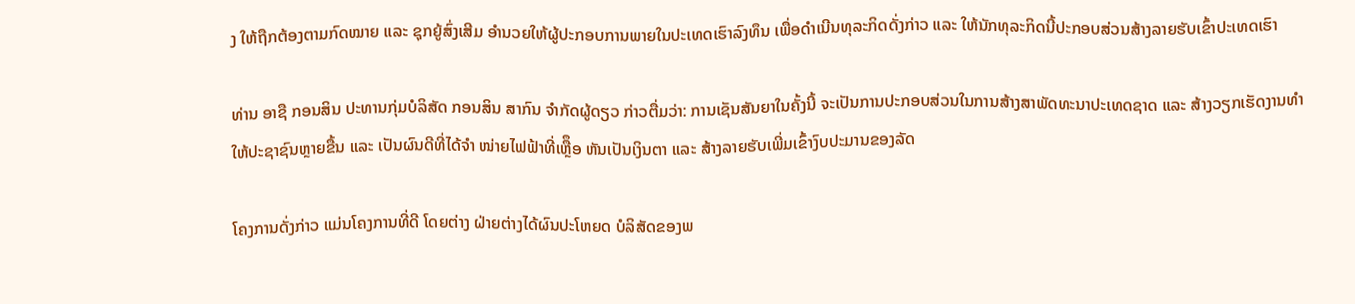ງ ໃຫ້ຖືກຕ້ອງຕາມກົດໝາຍ ແລະ ຊຸກຍູ້ສົ່ງເສີມ ອໍານວຍໃຫ້ຜູ້ປະກອບການພາຍໃນປະເທດເຮົາລົງທຶນ ເພື່ອດໍາເນີນທຸລະກິດດັ່ງກ່າວ ແລະ ໃຫ້ນັກທຸລະກິດນີ້ປະກອບສ່ວນສ້າງລາຍຮັບເຂົ້າປະເທດເຮົາ

ທ່ານ ອາຊື ກອນສິນ ປະທານກຸ່ມບໍລິສັດ ກອນສິນ ສາກົນ ຈໍາກັດຜູ້ດຽວ ກ່າວຕື່ມວ່າ: ການເຊັນສັນຍາໃນຄັ້ງນີ້ ຈະເປັນການປະກອບສ່ວນໃນການສ້າງສາພັດທະນາປະເທດຊາດ ແລະ ສ້າງວຽກເຮັດງານທຳໃຫ້ປະຊາຊົນຫຼາຍຂື້ນ ແລະ ເປັນຜົນດີທີ່ໄດ້ຈຳ ໜ່າຍໄຟຟ້າທີ່ເຫຼືຶອ ຫັນເປັນເງິນຕາ ແລະ ສ້າງລາຍຮັບເພີ່ມເຂົ້າງົບປະມານຂອງລັດ

ໂຄງການດັ່ງກ່າວ ແມ່ນໂຄງການທີ່ດີ ໂດຍຕ່າງ ຝ່າຍຕ່າງໄດ້ຜົນປະໂຫຍດ ບໍລິສັດຂອງພ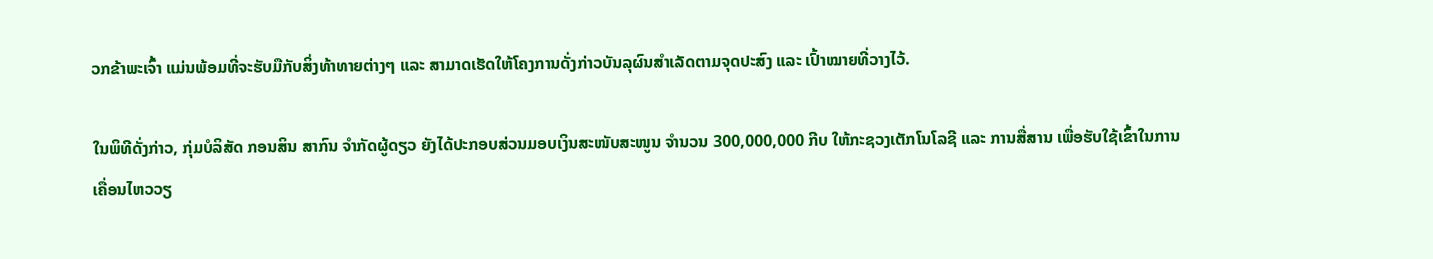ວກຂ້າພະເຈົ້າ ແມ່ນພ້ອມທີ່ຈະຮັບມືກັບສິ່ງທ້າທາຍຕ່າງໆ ແລະ ສາມາດເຮັດໃຫ້ໂຄງການດັ່ງກ່າວບັນລຸຜົນສຳເລັດຕາມຈຸດປະສົງ ແລະ ເປົ້າໝາຍທີ່ວາງໄວ້.

ໃນພິທີດັ່ງກ່າວ, ກຸ່ມບໍລິສັດ ກອນສິນ ສາກົນ ຈໍາກັດຜູ້ດຽວ ຍັງໄດ້ປະກອບສ່ວນມອບເງິນສະໜັບສະໜູນ ຈໍານວນ 300,000,000 ກີບ ໃຫ້ກະຊວງເຕັກໂນໂລຊີ ແລະ ການສື່ສານ ເພື່ອຮັບໃຊ້ເຂົ້າໃນການເຄື່ອນໄຫວວຽ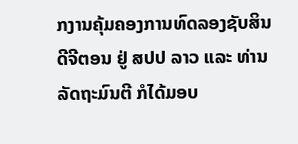ກງານຄຸ້ມຄອງການທົດລອງຊັບສິນດີຈີຕອນ ຢູ່ ສປປ ລາວ ແລະ ທ່ານ ລັດຖະມົນຕີ ກໍໄດ້ມອບ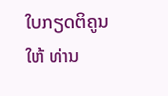ໃບກຽດຕິຄູນໃຫ້ ທ່ານ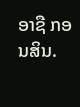ອາຊື ກອນສິນ.